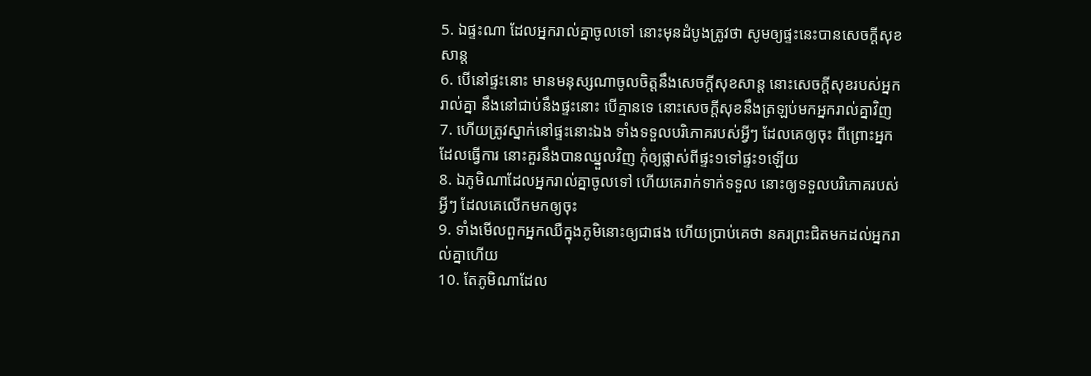5. ឯផ្ទះណា ដែលអ្នករាល់គ្នាចូលទៅ នោះមុនដំបូងត្រូវថា សូមឲ្យផ្ទះនេះបានសេចក្ដីសុខសាន្ត
6. បើនៅផ្ទះនោះ មានមនុស្សណាចូលចិត្តនឹងសេចក្ដីសុខសាន្ត នោះសេចក្ដីសុខរបស់អ្នករាល់គ្នា នឹងនៅជាប់នឹងផ្ទះនោះ បើគ្មានទេ នោះសេចក្ដីសុខនឹងត្រឡប់មកអ្នករាល់គ្នាវិញ
7. ហើយត្រូវស្នាក់នៅផ្ទះនោះឯង ទាំងទទួលបរិភោគរបស់អ្វីៗ ដែលគេឲ្យចុះ ពីព្រោះអ្នកដែលធ្វើការ នោះគួរនឹងបានឈ្នួលវិញ កុំឲ្យផ្លាស់ពីផ្ទះ១ទៅផ្ទះ១ឡើយ
8. ឯភូមិណាដែលអ្នករាល់គ្នាចូលទៅ ហើយគេរាក់ទាក់ទទួល នោះឲ្យទទួលបរិភោគរបស់អ្វីៗ ដែលគេលើកមកឲ្យចុះ
9. ទាំងមើលពួកអ្នកឈឺក្នុងភូមិនោះឲ្យជាផង ហើយប្រាប់គេថា នគរព្រះជិតមកដល់អ្នករាល់គ្នាហើយ
10. តែភូមិណាដែល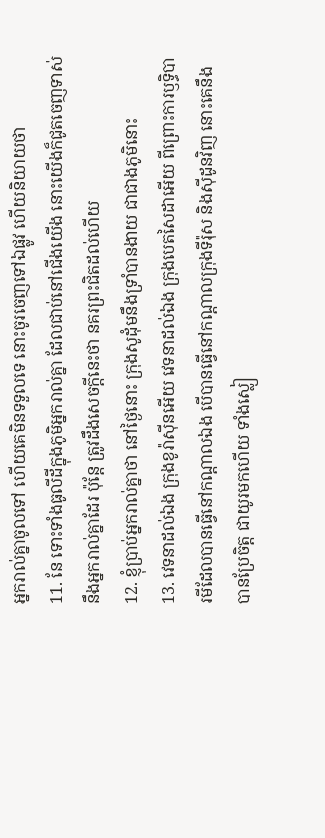អ្នករាល់គ្នាចូលទៅ ហើយគេមិនទទួលទេ នោះចូរចេញទៅឯផ្លូវ ហើយនិយាយថា
11. នែ ទោះទាំងធូលីដីក្នុងភូមិអ្នករាល់គ្នា ដែលជាប់នៅជើងយើង នោះយើងក៏ជូតចេញទាស់នឹងអ្នករាល់គ្នាដែរ ប៉ុន្តែ ត្រូវដឹងសេចក្ដីនេះថា នគរព្រះជិតដល់ហើយ
12. ខ្ញុំប្រាប់អ្នករាល់គ្នាថា នៅថ្ងៃនោះ ក្រុងសូដុំមនឹងទ្រាំបានងាយ ជាជាងភូមិនោះ
13. វេទនាដល់ឯង ក្រុងខូរ៉ាស៊ីនអើយ វេទនាដល់ឯង ក្រុងបេតសៃដាអើយ ពីព្រោះការឫទ្ធិបារមីដែលបានធ្វើនៅកណ្តាលឯង បើបានធ្វើនៅកណ្តាលក្រុងទីរ៉ុស និងស៊ីដូនវិញ នោះគេនឹងបានប្រែចិត្ត ជាយូរមកហើយ ទាំងស្លៀ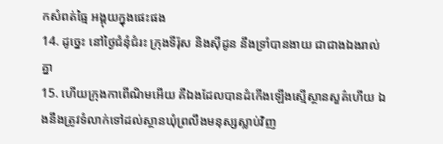កសំពត់ធ្មៃ អង្គុយក្នុងផេះផង
14. ដូច្នេះ នៅថ្ងៃជំនុំជំរះ ក្រុងទីរ៉ុស និងស៊ីដូន នឹងទ្រាំបានងាយ ជាជាងឯងរាល់គ្នា
15. ហើយក្រុងកាពើណិមអើយ គឺឯងដែលបានដំកើងឡើងស្មើស្ថានសួគ៌ហើយ ឯងនឹងត្រូវទំលាក់ទៅដល់ស្ថានឃុំព្រលឹងមនុស្សស្លាប់វិញ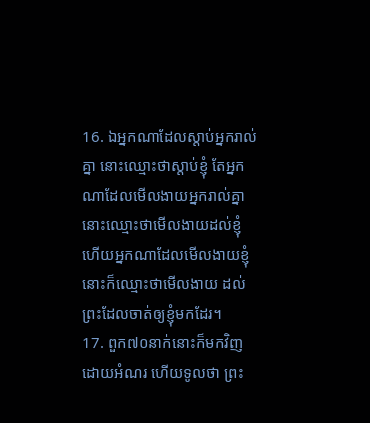16. ឯអ្នកណាដែលស្តាប់អ្នករាល់គ្នា នោះឈ្មោះថាស្តាប់ខ្ញុំ តែអ្នកណាដែលមើលងាយអ្នករាល់គ្នា នោះឈ្មោះថាមើលងាយដល់ខ្ញុំ ហើយអ្នកណាដែលមើលងាយខ្ញុំ នោះក៏ឈ្មោះថាមើលងាយ ដល់ព្រះដែលចាត់ឲ្យខ្ញុំមកដែរ។
17. ពួក៧០នាក់នោះក៏មកវិញដោយអំណរ ហើយទូលថា ព្រះ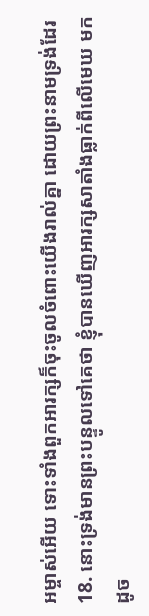អម្ចាស់អើយ ទោះទាំងពួកអារក្សក៏ចុះចូលចំពោះយើងរាល់គ្នា ដោយព្រះនាមទ្រង់ដែរ
18. នោះទ្រង់មានព្រះបន្ទូលទៅគេថា ខ្ញុំបានឃើញអារក្សសាតាំងធ្លាក់ពីលើមេឃ មកដូច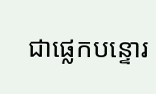ជាផ្លេកបន្ទោរ